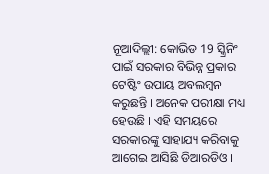ନୂଆଦିଲ୍ଲୀ: କୋଭିଡ 19 ସ୍କ୍ରିନିଂ ପାଇଁ ସରକାର ବିଭିନ୍ନ ପ୍ରକାର ଟେଷ୍ଟିଂ ଉପାୟ ଅବଲମ୍ବନ କରୁଛନ୍ତି । ଅନେକ ପରୀକ୍ଷା ମଧ୍ୟ ହେଉଛି । ଏହି ସମୟରେ ସରକାରଙ୍କୁ ସାହାଯ୍ୟ କରିବାକୁ ଆଗେଇ ଆସିଛି ଡିଆରଡିଓ ।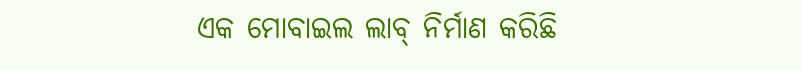ଏକ ମୋବାଇଲ ଲାବ୍ ନିର୍ମାଣ କରିଛି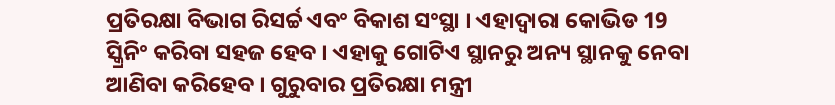ପ୍ରତିରକ୍ଷା ବିଭାଗ ରିସର୍ଚ୍ଚ ଏବଂ ବିକାଶ ସଂସ୍ଥା । ଏହାଦ୍ବାରା କୋଭିଡ 19 ସ୍କ୍ରିନିଂ କରିବା ସହଜ ହେବ । ଏହାକୁ ଗୋଟିଏ ସ୍ଥାନରୁ ଅନ୍ୟ ସ୍ଥାନକୁ ନେବା ଆଣିବା କରିହେବ । ଗୁରୁବାର ପ୍ରତିରକ୍ଷା ମନ୍ତ୍ରୀ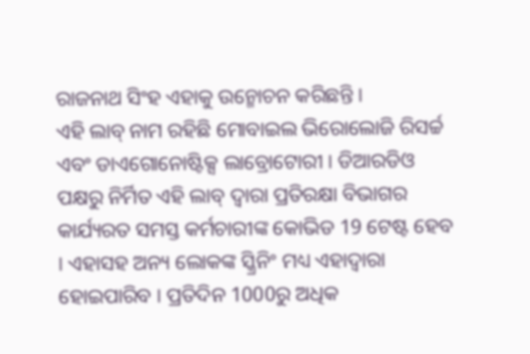ରାଜନାଥ ସିଂହ ଏହାକୁ ଉନ୍ମୋଚନ କରିଛନ୍ତି ।
ଏହି ଲାବ୍ ନାମ ରହିଛି ମୋବାଇଲ ଭିରୋଲୋଜି ରିସର୍ଚ୍ଚ ଏବଂ ଡାଏଗୋନୋଷ୍ଟିକ୍ସ ଲାବ୍ରୋଟୋରୀ । ଡିଆରଡିଓ ପକ୍ଷରୁ ନିର୍ମିତ ଏହି ଲାବ୍ ଦ୍ବାରା ପ୍ରତିରକ୍ଷା ବିଭାଗର କାର୍ଯ୍ୟରତ ସମସ୍ତ କର୍ମଚାରୀଙ୍କ କୋଭିଡ 19 ଟେଷ୍ଟ ହେବ । ଏହାସହ ଅନ୍ୟ ଲୋକଙ୍କ ସ୍କ୍ରିନିଂ ମଧ୍ୟ ଏହାଦ୍ବାରା ହୋଇପାରିବ । ପ୍ରତିଦିନ 1000ରୁ ଅଧିକ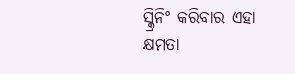ସ୍କ୍ରିନିଂ କରିବାର ଏହା କ୍ଷମତା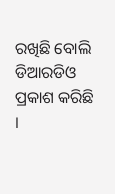ରଖିଛି ବୋଲି ଡିଆରଡିଓ ପ୍ରକାଶ କରିଛି ।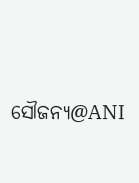ସୌଜନ୍ୟ@ANI